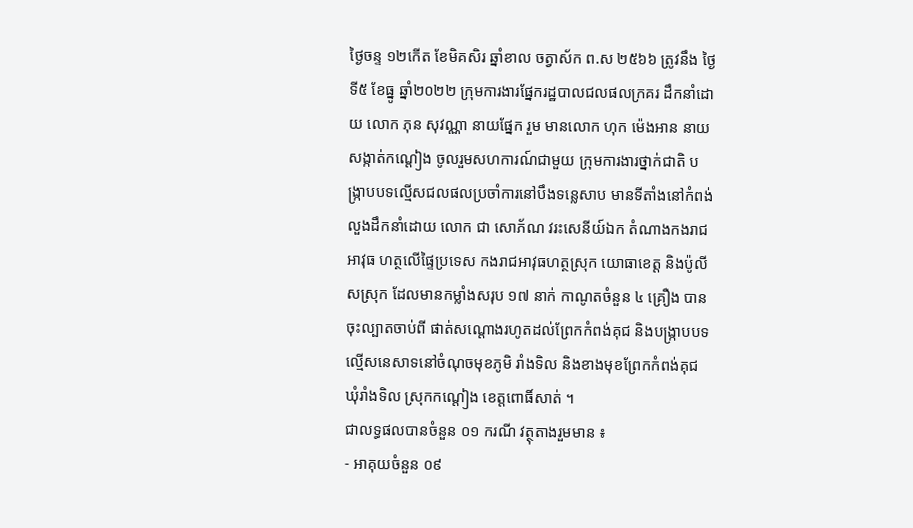ថ្ងៃចន្ទ ១២កើត ខែមិគសិរ ឆ្នាំខាល ចត្វាស័ក ព.ស ២៥៦៦ ត្រូវនឹង ថ្ងៃទី៥ ខែធ្នូ ឆ្នាំ២០២២ ក្រុមការងារផ្នែករដ្ឋបាលជលផលក្រគរ ដឹកនាំដោយ លោក ភុន សុវណ្ណា នាយផ្នែក រួម មានលោក ហុក ម៉េងអាន នាយសង្កាត់កណ្ដៀង ចូលរួមសហការណ៍ជាមួយ ក្រុមការងារថ្នាក់ជាតិ បង្រ្កាបបទល្មើសជលផលប្រចាំការនៅបឹងទន្លេសាប មានទីតាំងនៅកំពង់លួងដឹកនាំដោយ លោក ជា សោភ័ណ វរះសេនីយ៍ឯក តំណាងកងរាជអាវុធ ហត្ថលើផ្ទៃប្រទេស កងរាជអាវុធហត្ថស្រុក យោធាខេត្ត និងប៉ូលីសស្រុក ដែលមានកម្លាំងសរុប ១៧ នាក់ កាណូតចំនួន ៤ គ្រឿង បានចុះល្បាតចាប់ពី ផាត់សណ្ដោងរហូតដល់ព្រែកកំពង់គុជ និងបង្រ្កាបបទល្មើសនេសាទនៅចំណុចមុខភូមិ រាំងទិល និងខាងមុខព្រែកកំពង់គុជ ឃុំរាំងទិល ស្រុកកណ្ដៀង ខេត្តពោធិ៍សាត់ ។
ជាលទ្ធផលបានចំនួន ០១ ករណី វត្ថុតាងរួមមាន ៖
- អាគុយចំនួន ០៩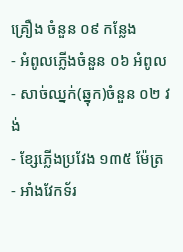គ្រឿង ចំនួន ០៩ កន្លែង
- អំពូលភ្លើងចំនួន ០៦ អំពូល
- សាច់ឈ្នក់(ឆ្នុក)ចំនួន ០២ វង់
- ខ្សែភ្លើងប្រវែង ១៣៥ ម៉ែត្រ
- អាំងវែកទ័រ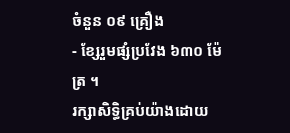ចំនួន ០៩ គ្រឿង
- ខ្សែរួមផ្សំប្រវែង ៦៣០ ម៉ែត្រ ។
រក្សាសិទិ្ធគ្រប់យ៉ាងដោយ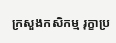ក្រសួងកសិកម្ម រុក្ខាប្រ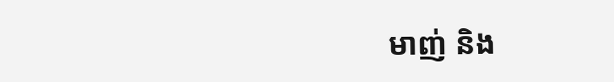មាញ់ និង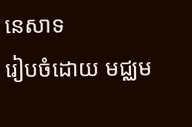នេសាទ
រៀបចំដោយ មជ្ឈម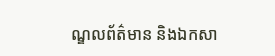ណ្ឌលព័ត៌មាន និងឯកសា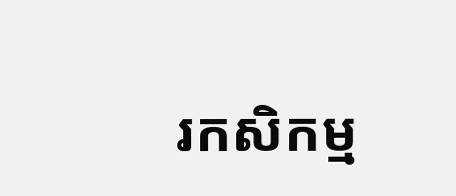រកសិកម្ម